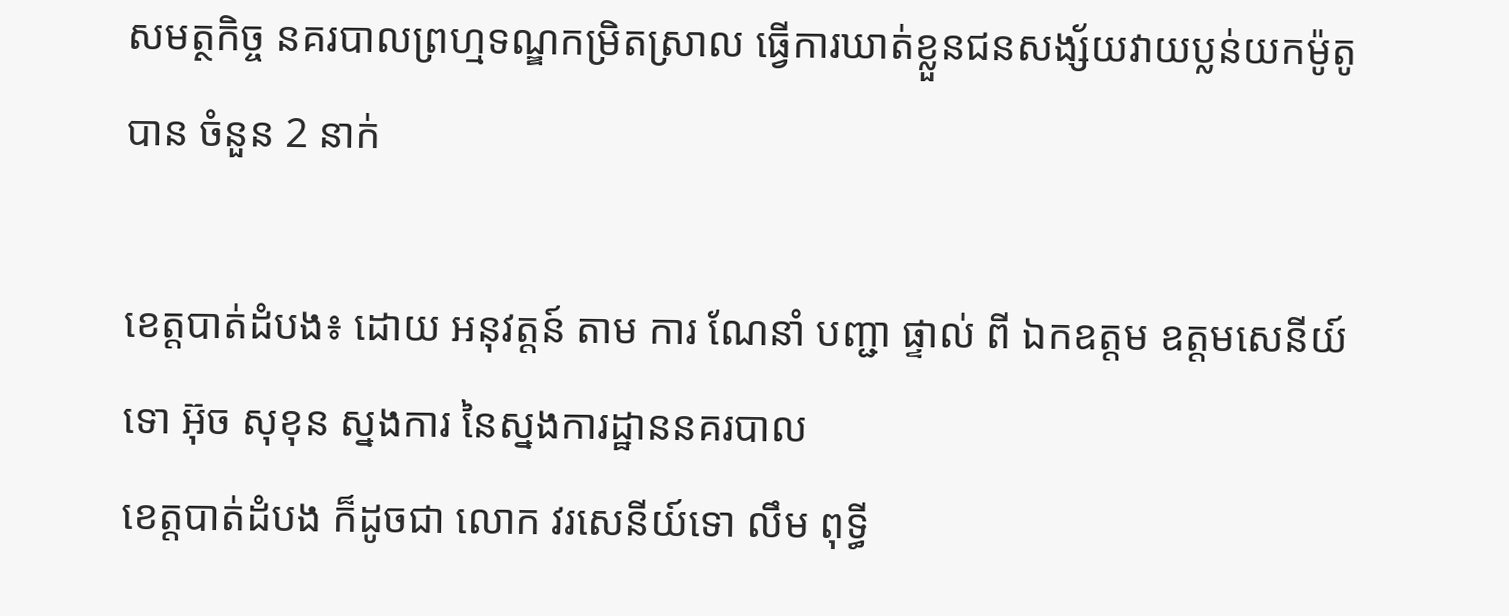សមត្ថកិច្ច នគរបាលព្រហ្មទណ្ឌកម្រិតស្រាល ធ្វើការឃាត់ខ្លួនជនសង្ស័យវាយប្លន់យកម៉ូតូបាន ចំនួន 2 នាក់

ខេត្តបាត់ដំបង៖ ដោយ អនុវត្តន៍ តាម ការ ណែនាំ បញ្ជា ផ្ទាល់ ពី ឯកឧត្ដម ឧត្ដមសេនីយ៍ ទោ អ៊ុច សុខុន ស្នងការ នៃស្នងការដ្ឋាននគរបាល
ខេត្តបាត់ដំបង ក៏ដូចជា លោក វរសេនីយ៍ទោ លឹម ពុទ្ធី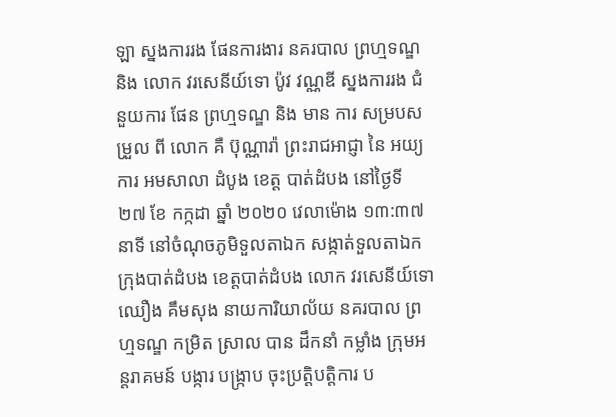ឡា ស្នងការរង ផែនការងារ នគរបាល ព្រហ្មទណ្ឌ និង លោក វរសេនីយ៍ទោ ប៉ូវ វណ្ណឌី ស្នងការរង ជំនួយការ ផែន ព្រហ្មទណ្ឌ និង មាន ការ សម្របសម្រួល ពី លោក គឺ ប៊ុណ្ណារ៉ា ព្រះរាជអាជ្ញា នៃ អយ្យការ អមសាលា ដំបូង ខេត្ត បាត់ដំបង នៅថ្ងៃទី ២៧ ខែ កក្កដា ឆ្នាំ ២០២០ វេលាម៉ោង ១៣:៣៧នាទី នៅចំណុចភូមិទួលតាឯក សង្កាត់ទួលតាឯក ក្រុងបាត់ដំបង ខេត្តបាត់ដំបង លោក វរសេនីយ៍ទោ ឈឿង គឹមសុង នាយការិយាល័យ នគរបាល ព្រហ្មទណ្ឌ កម្រិត ស្រាល បាន ដឹកនាំ កម្លាំង ក្រុមអន្តរាគមន៍ បង្ការ បង្ក្រាប ចុះប្រត្តិបត្តិការ ប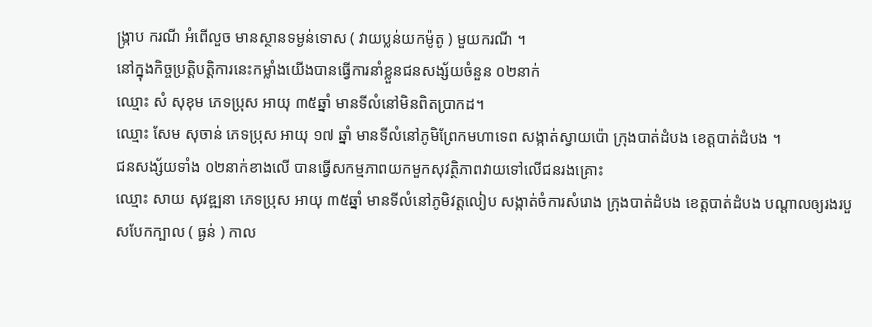ង្ក្រាប ករណី អំពើលួច មានស្ថានទម្ងន់ទោស ( វាយប្លន់យកម៉ូតូ ) មួយករណី ។
នៅក្នុងកិច្ចប្រត្តិបត្តិការនេះកម្លាំងយើងបានធ្វើការនាំខ្លួនជនសង្ស័យចំនួន ០២នាក់
ឈ្មោះ សំ សុខុម ភេទប្រុស អាយុ ៣៥ឆ្នាំ មានទីលំនៅមិនពិតប្រាកដ។
ឈ្មោះ សែម សុចាន់ ភេទប្រុស អាយុ ១៧ ឆ្នាំ មានទីលំនៅភូមិព្រែកមហាទេព សង្កាត់ស្វាយប៉ោ ក្រុងបាត់ដំបង ខេត្តបាត់ដំបង ។
ជនសង្ស័យទាំង ០២នាក់ខាងលើ បានធ្វើសកម្មភាពយកមួកសុវត្ថិភាពវាយទៅលើជនរងគ្រោះ
ឈ្មោះ សាយ សុវឌ្ឍនា ភេទប្រុស អាយុ ៣៥ឆ្នាំ មានទីលំនៅភូមិវត្តលៀប សង្កាត់ចំការសំរោង ក្រុងបាត់ដំបង ខេត្តបាត់ដំបង បណ្តាលឲ្យរងរបួសបែកក្បាល ( ធ្ងន់ ) កាល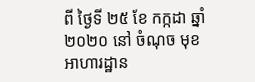ពី ថ្ងៃទី ២៥ ខែ កក្កដា ឆ្នាំ ២០២០ នៅ ចំណុច មុខ អាហារដ្ឋាន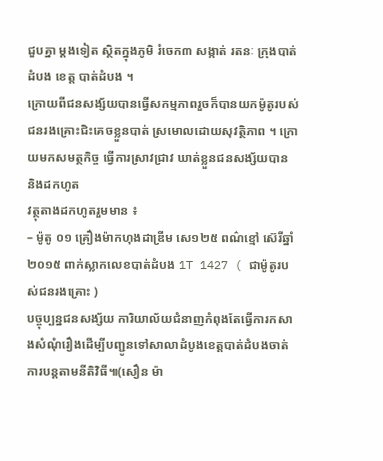ជួបគ្នា ម្តងទៀត ស្ថិតក្នុងភូមិ រំចេក៣ សង្កាត់ រតនៈ ក្រុងបាត់ដំបង ខេត្ត បាត់ដំបង ។
ក្រោយពីជនសង្ស័យបានធ្វើសកម្មភាពរួចក៏បានយកម៉ូតូរបស់ជនរងគ្រោះជិះគេចខ្លួនបាត់ ស្រមោលដោយសុវត្ថិភាព ។ ក្រោយមកសមត្ថកិច្ច ធ្វើការស្រាវជ្រាវ ឃាត់ខ្លួនជនសង្ស័យបាន និងដកហូត
វត្ថុតាងដកហូតរួមមាន ៖
– ម៉ូតូ ០១ គ្រឿងម៉ាកហុងដាឌ្រីម សេ១២៥ ពណ៌ខ្មៅ ស៊េរីឆ្នាំ ២០១៥ ពាក់ស្លាកលេខបាត់ដំបង 1T 1427 ( ជាម៉ូតូរបស់ជនរងគ្រោះ )
បច្ចុប្បន្នជនសង្ស័យ ការិយាល័យជំនាញកំពុងតែធ្វើការកសាងសំណុំរឿងដើម្បីបញ្ជូនទៅសាលាដំបូងខេត្តបាត់ដំបងចាត់ការបន្តតាមនីតិវិធី៕(សឿន ម៉ា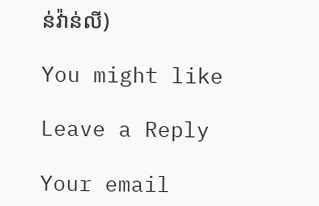ន់វ៉ាន់លី)

You might like

Leave a Reply

Your email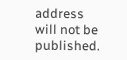address will not be published.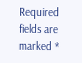Required fields are marked *